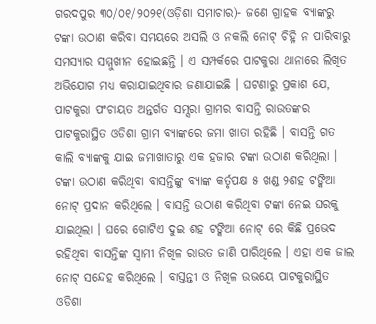ଗରଦପୁର ୩୦/୦୧/୨୦୨୧(ଓଡ଼ିଶା ସମାଚାର)- ଜଣେ ଗ୍ରାହକ ବ୍ୟାଙ୍କରୁ ଟଙ୍କା ଉଠାଣ କରିବା ସମୟରେ ଅସଲି ଓ ନକଲି ନୋଟ୍ ଚିହ୍ନି ନ ପାରିବାରୁ ସମସ୍ୟାର ସମ୍ମୁଖୀନ ହୋଇଛନ୍ତି । ଏ ସମ୍ପର୍କରେ ପାଟକୁରା ଥାନାରେ ଲିଖିତ ଅଭିଯୋଗ ମଧ୍ୟ କରାଯାଇଥିବାର ଜଣାଯାଇଛି । ଘଟଣାରୁ ପ୍ରକାଶ ଯେ, ପାଟକୁରା ପଂଚାୟତ ଅନ୍ତର୍ଗତ ସମ୍ସରା ଗ୍ରାମର ବାସନ୍ତି ରାଉତଙ୍କର ପାଟକୁରାସ୍ଥିତ ଓଡିଶା ଗ୍ରାମ ବ୍ୟାଙ୍କରେ ଜମା ଖାତା ରହିଛି । ବାସନ୍ତି ଗତ କାଲି ବ୍ୟାଙ୍କକୁ ଯାଇ ଜମାଖାତାରୁ ଏକ ହଜାର ଟଙ୍କା ଉଠାଣ କରିଥିଲା । ଟଙ୍କା ଉଠାଣ କରିଥିବା ବାସନ୍ତିଙ୍କୁ ବ୍ୟାଙ୍କ କର୍ତୃପକ୍ଷ ୫ ଖଣ୍ଡ ୨ଶହ ଟଙ୍କିଆ ନୋଟ୍ ପ୍ରଦାନ କରିଥିଲେ । ବାସନ୍ତି ଉଠାଣ କରିଥିବା ଟଙ୍କା ନେଇ ଘରକୁ ଯାଇଥିଲା । ଘରେ ଗୋଟିଏ ଦୁଇ ଶହ ଟଙ୍କିଆ ନୋଟ୍ ରେ କିଛି ପ୍ରଭେଦ ରହିଥିବା ବାସନ୍ତିଙ୍କ ସ୍ୱାମୀ ନିଖିଳ ରାଉତ ଜାଣି ପାରିଥିଲେ । ଏହା ଏକ ଜାଲ ନୋଟ୍ ସନ୍ଦେହ କରିଥିଲେ । ବାସ୍ତନ୍ତୀ ଓ ନିଖିଳ ଉଭୟେ ପାଟକୁରାସ୍ଥିତ ଓଡିଶା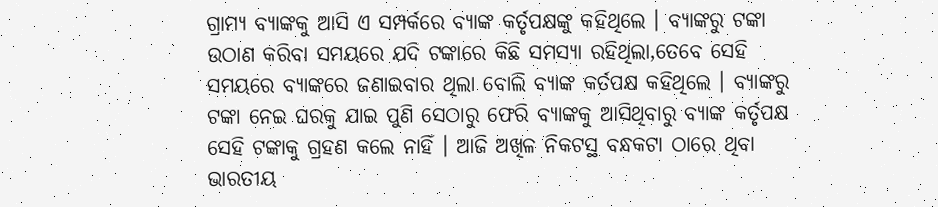ଗ୍ରାମ୍ୟ ବ୍ୟାଙ୍କକୁ ଆସି ଏ ସମ୍ପର୍କରେ ବ୍ୟାଙ୍କ କର୍ତୃପକ୍ଷଙ୍କୁ କହିଥିଲେ । ବ୍ୟାଙ୍କରୁ ଟଙ୍କା ଉଠାଣ କରିବା ସମୟରେ ଯଦି ଟଙ୍କାରେ କିଛି ସମସ୍ୟା ରହିଥିଲା,ତେବେ ସେହି ସମୟରେ ବ୍ୟାଙ୍କରେ ଜଣାଇବାର ଥିଲା ବୋଲି ବ୍ୟାଙ୍କ କର୍ତପକ୍ଷ କହିଥିଲେ । ବ୍ୟାଙ୍କରୁ ଟଙ୍କା ନେଇ ଘରକୁ ଯାଇ ପୁଣି ସେଠାରୁ ଫେରି ବ୍ୟାଙ୍କକୁ ଆସିଥିବାରୁ ବ୍ୟାଙ୍କ କର୍ତୃପକ୍ଷ ସେହି ଟଙ୍କାକୁ ଗ୍ରହଣ କଲେ ନାହିଁ । ଆଜି ଅଖିଳ ନିକଟସ୍ଥ ବନ୍ଧକଟା ଠାରେ ଥିବା ଭାରତୀୟ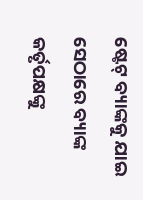ଷ୍ଟେଟ୍ ବ୍ୟାଙ୍କକୁ ଯାଇ ସେଠାରେ ବ୍ୟାଙ୍କ କର୍ତୃପକ୍ଷଙ୍କୁ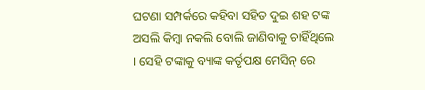ଘଟଣା ସମ୍ପର୍କରେ କହିବା ସହିତ ଦୁଇ ଶହ ଟଙ୍କ ଅସଲି କିମ୍ବା ନକଲି ବୋଲି ଜାଣିବାକୁ ଚାହିଁଥିଲେ । ସେହି ଟଙ୍କାକୁ ବ୍ୟାଙ୍କ କର୍ତୃପକ୍ଷ ମେସିନ୍ ରେ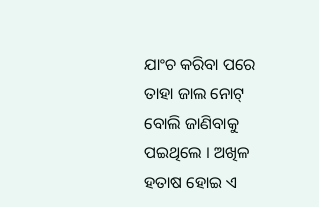ଯାଂଚ କରିବା ପରେ ତାହା ଜାଲ ନୋଟ୍ ବୋଲି ଜାଣିବାକୁ ପଇଥିଲେ । ଅଖିଳ ହତାଷ ହୋଇ ଏ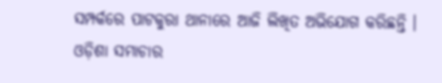ସମ୍ପର୍କରେ ପାଟକୁରା ଥାନାରେ ଆଜି ଲିଖିତ ଅଭିଯୋଗ କରିଛନ୍ତି । ଓଡ଼ିଶା ସମାଚାର